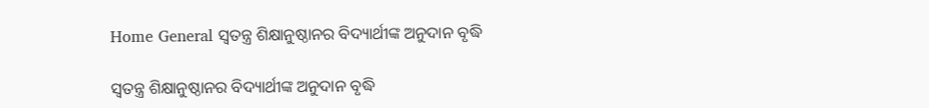Home General ସ୍ୱତନ୍ତ୍ର ଶିକ୍ଷାନୁଷ୍ଠାନର ବିଦ୍ୟାର୍ଥୀଙ୍କ ଅନୁଦାନ ବୃଦ୍ଧି

ସ୍ୱତନ୍ତ୍ର ଶିକ୍ଷାନୁଷ୍ଠାନର ବିଦ୍ୟାର୍ଥୀଙ୍କ ଅନୁଦାନ ବୃଦ୍ଧି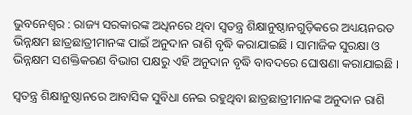ଭୁବନେଶ୍ୱର : ରାଜ୍ୟ ସରକାରଙ୍କ ଅଧିନରେ ଥିବା ସ୍ୱତନ୍ତ୍ର ଶିକ୍ଷାନୁଷ୍ଠାନଗୁଡ଼ିକରେ ଅଧ୍ୟୟନରତ ଭିନ୍ନକ୍ଷମ ଛାତ୍ରଛାତ୍ରୀମାନଙ୍କ ପାଇଁ ଅନୁଦାନ ରାଶି ବୃଦ୍ଧି କରାଯାଇଛି । ସାମାଜିକ ସୁରକ୍ଷା ଓ ଭିନ୍ନକ୍ଷମ ସଶକ୍ତିକରଣ ବିଭାଗ ପକ୍ଷରୁ ଏହି ଅନୁଦାନ ବୃଦ୍ଧି ବାବଦରେ ଘୋଷଣା କରାଯାଇଛି ।

ସ୍ୱତନ୍ତ୍ର ଶିକ୍ଷାନୁଷ୍ଠାନରେ ଆବାସିକ ସୁବିଧା ନେଇ ରହୁଥିବା ଛାତ୍ରଛାତ୍ରୀମାନଙ୍କ ଅନୁଦାନ ରାଶି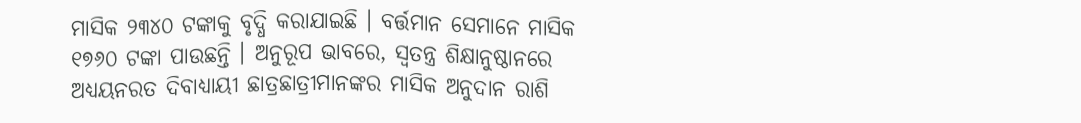ମାସିକ ୨୩୪୦ ଟଙ୍କାକୁ ବୃଦ୍ଧି କରାଯାଇଛି । ବର୍ତ୍ତମାନ ସେମାନେ ମାସିକ ୧୭୬୦ ଟଙ୍କା ପାଉଛନ୍ତି । ଅନୁରୂପ ଭାବରେ, ସ୍ୱତନ୍ତ୍ର ଶିକ୍ଷାନୁଷ୍ଠାନରେ ଅଧ୍ୟୟନରତ ଦିବାଧ୍ୟାୟୀ ଛାତ୍ରଛାତ୍ରୀମାନଙ୍କର ମାସିକ ଅନୁଦାନ ରାଶି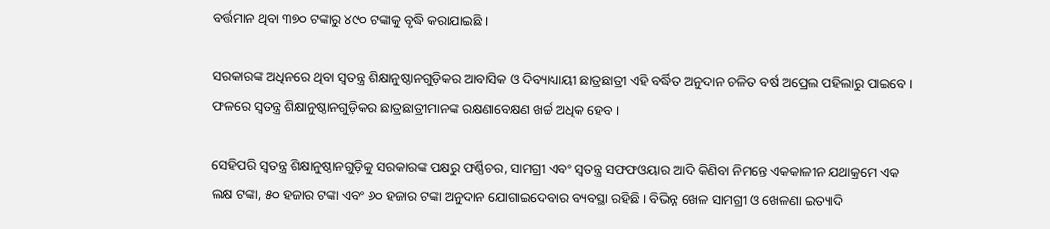ବର୍ତ୍ତମାନ ଥିବା ୩୭୦ ଟଙ୍କାରୁ ୪୯୦ ଟଙ୍କାକୁ ବୃଦ୍ଧି କରାଯାଇଛି ।

ସରକାରଙ୍କ ଅଧିନରେ ଥିବା ସ୍ୱତନ୍ତ୍ର ଶିକ୍ଷାନୁଷ୍ଠାନଗୁଡ଼ିକର ଆବାସିକ ଓ ଦିବ୍ୟାଧ୍ୟାୟୀ ଛାତ୍ରଛାତ୍ରୀ ଏହି ବର୍ଦ୍ଧିତ ଅନୁଦାନ ଚଳିତ ବର୍ଷ ଅପ୍ରେଲ ପହିଲାରୁ ପାଇବେ । ଫଳରେ ସ୍ୱତନ୍ତ୍ର ଶିକ୍ଷାନୁଷ୍ଠାନଗୁଡ଼ିକର ଛାତ୍ରଛାତ୍ରୀମାନଙ୍କ ରକ୍ଷଣାବେକ୍ଷଣ ଖର୍ଚ୍ଚ ଅଧିକ ହେବ ।

ସେହିପରି ସ୍ୱତନ୍ତ୍ର ଶିକ୍ଷାନୁଷ୍ଠାନଗୁଡ଼ିକୁ ସରକାରଙ୍କ ପକ୍ଷରୁ ଫର୍ଣ୍ଣିଚର, ସାମଗ୍ରୀ ଏବଂ ସ୍ୱତନ୍ତ୍ର ସଫଫଓୟାର ଆଦି କିଣିବା ନିମନ୍ତେ ଏକକାଳୀନ ଯଥାକ୍ରମେ ଏକ ଲକ୍ଷ ଟଙ୍କା, ୫୦ ହଜାର ଟଙ୍କା ଏବଂ ୬୦ ହଜାର ଟଙ୍କା ଅନୁଦାନ ଯୋଗାଇଦେବାର ବ୍ୟବସ୍ଥା ରହିଛି । ବିଭିନ୍ନ ଖେଳ ସାମଗ୍ରୀ ଓ ଖେଳଣା ଇତ୍ୟାଦି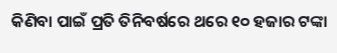କିଣିବା ପାଇଁ ପ୍ରତି ତିନିବର୍ଷରେ ଥରେ ୧୦ ହଜାର ଟଙ୍କା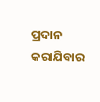ପ୍ରଦାନ କରାଯିବାର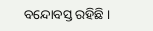ବନ୍ଦୋବସ୍ତ ରହିଛି ।